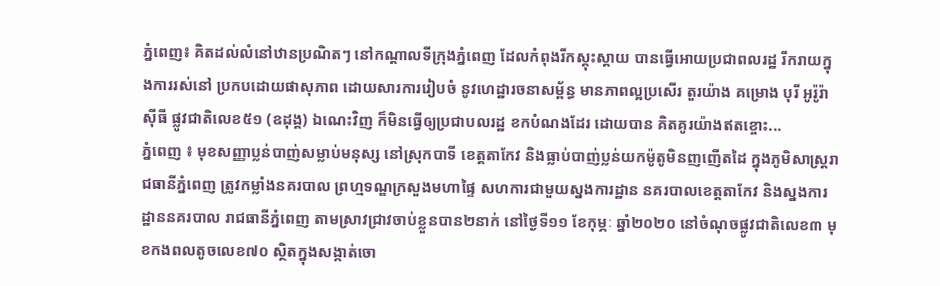ភ្នំពេញ៖ គិតដល់លំនៅឋានប្រណិតៗ នៅកណ្តាលទីក្រុងភ្នំពេញ ដែលកំពុងរីកស្គុះស្គាយ បានធ្វើអោយប្រជាពលរដ្ឋ រីករាយក្នុងការរស់នៅ ប្រកបដោយផាសុភាព ដោយសារការរៀបចំ នូវហេដ្ឋារចនាសម្ព័ន្ធ មានភាពល្អប្រសើរ តួរយ៉ាង គម្រោង បុរី អូរ៉ូរ៉ា ស៊ីធី ផ្លូវជាតិលេខ៥១ (ឧដុង្គ) ឯណេះវិញ ក៏មិនធ្វើឲ្យប្រជាបលរដ្ឋ ខកបំណងដែរ ដោយបាន គិតគូរយ៉ាងឥតខ្ចោះ...
ភ្នំពេញ ៖ មុខសញ្ញាប្លន់បាញ់សម្លាប់មនុស្ស នៅស្រុកបាទី ខេត្តតាកែវ និងធ្លាប់បាញ់ប្លន់យកម៉ូតូមិនញញើតដៃ ក្នុងភូមិសាស្ដ្ររាជធានីភ្នំពេញ ត្រូវកម្លាំងនគរបាល ព្រហ្មទណ្ឌក្រសួងមហាផ្ទៃ សហការជាមួយស្នងការដ្ឋាន នគរបាលខេត្តតាកែវ និងស្នងការដ្ឋាននគរបាល រាជធានីភ្នំពេញ តាមស្រាវជ្រាវចាប់ខ្លួនបាន២នាក់ នៅថ្ងៃទី១១ ខែកុម្ភៈ ឆ្នាំ២០២០ នៅចំណុចផ្លូវជាតិលេខ៣ មុខកងពលតូចលេខ៧០ ស្ថិតក្នុងសង្កាត់ចោ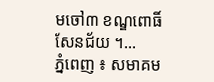មចៅ៣ ខណ្ឌពោធិ៍សែនជ័យ ។...
ភ្នំពេញ ៖ សមាគម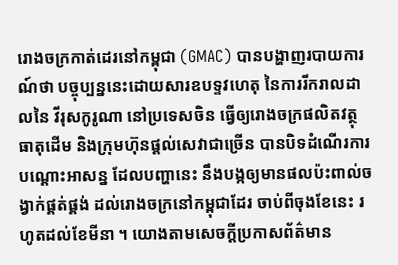រោងចក្រកាត់ដេរនៅកម្ពុជា (GMAC) បានបង្ហាញរបាយការណ៍ថា បច្ចុប្បន្ននេះដោយសារឧបទ្ទវហេតុ នៃការរីករាលដាលនៃ វីរុសកូរូណា នៅប្រទេសចិន ធ្វើឲ្យរោងចក្រផលិតវត្ថុធាតុដើម និងក្រុមហ៊ុនផ្តល់សេវាជាច្រើន បានបិទដំណើរការបណ្ដោះអាសន្ន ដែលបញ្ហានេះ នឹងបង្កឲ្យមានផលប៉ះពាល់ចង្វាក់ផ្គត់ផ្គង់ ដល់រោងចក្រនៅកម្ពុជាដែរ ចាប់ពីចុងខែនេះ រហូតដល់ខែមីនា ។ យោងតាមសេចក្ដីប្រកាសព័ត៌មាន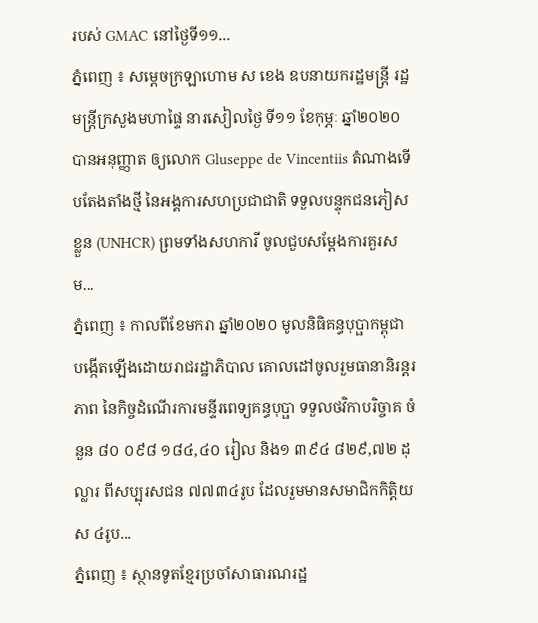របស់ GMAC នៅថ្ងៃទី១១...
ភ្នំពេញ ៖ សម្តេចក្រឡាហោម ស ខេង ឧបនាយករដ្ឋមន្រ្តី រដ្ឋមន្រ្តីក្រសួងមហាផ្ទៃ នារសៀលថ្ងៃ ទី១១ ខែកុម្ភៈ ឆ្នាំ២០២០ បានអនុញ្ញាត ឲ្យលោក Gluseppe de Vincentiis តំណាងទើបតែងតាំងថ្មី នៃអង្គការសហប្រជាជាតិ ទទួលបន្ទុកជនភៀសខ្លួន (UNHCR) ព្រមទាំងសហការី ចូលជួបសម្តែងការគួរសម...
ភ្នំពេញ ៖ កាលពីខែមករា ឆ្នាំ២០២០ មូលនិធិគន្ធបុប្ផាកម្ពុជា បង្កើតឡើងដោយរាជរដ្ឋាភិបាល គោលដៅចូលរួមធានានិរន្តរភាព នៃកិច្ចដំណើរការមន្ទីរពេទ្យគន្ធបុប្ផា ទទួលថវិកាបរិច្ចាគ ចំនួន ៨០ ០៩៨ ១៨៤,៤០ រៀល និង១ ៣៩៤ ៨២៩,៧២ ដុល្លារ ពីសប្បុរសជន ៧៧៣៤រូប ដែលរួមមានសមាជិកកិត្តិយស ៤រូប...
ភ្នំពេញ ៖ ស្ថានទូតខ្មែរប្រចាំសាធារណរដ្ឋ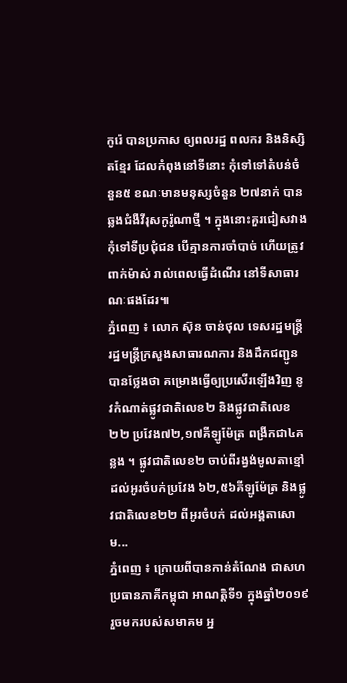កូរ៉េ បានប្រកាស ឲ្យពលរដ្ឋ ពលករ និងនិស្សិតខ្មែរ ដែលកំពុងនៅទីនោះ កុំទៅទៅតំបន់ចំនួន៥ ខណៈមានមនុស្សចំនួន ២៧នាក់ បានឆ្លងជំងឺវីរុសកូរ៉ូណាថ្មី ។ ក្នុងនោះគួរជៀសវាងកុំទៅទីប្រជុំជន បើគ្មានការចាំបាច់ ហើយត្រូវពាក់ម៉ាស់ រាល់ពេលធ្វើដំណើរ នៅទីសាធារណៈផងដែរ៕
ភ្នំពេញ ៖ លោក ស៊ុន ចាន់ថុល ទេសរដ្ឋមន្ត្រី រដ្ឋមន្ត្រីក្រសួងសាធារណការ និងដឹកជញ្ជូន បានថ្លែងថា គម្រោងធ្វើឲ្យប្រសើរឡើងវិញ នូវកំណាត់ផ្លូវជាតិលេខ២ និងផ្លូវជាតិលេខ២២ ប្រវែង៧២,១៧គីឡូម៉ែត្រ ពង្រីកជា៤គន្លង ។ ផ្លូវជាតិលេខ២ ចាប់ពីរង្វង់មូលតាខ្មៅ ដល់អូរចំបក់ប្រវែង ៦២,៥៦គីឡូម៉ែត្រ និងផ្លូវជាតិលេខ២២ ពីអូរចំបក់ ដល់អង្គតាសោម...
ភ្នំពេញ ៖ ក្រោយពីបានកាន់តំណែង ជាសហប្រធានភាគីកម្ពុជា អាណត្តិទី១ ក្នុងឆ្នាំ២០១៩ រួចមករបស់សមាគម អ្ន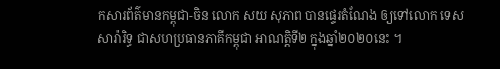កសារព័ត៌មានកម្ពុជា-ចិន លោក សយ សុភាព បានផ្ទេរតំណែង ឲ្យទៅលោក ទេស សារ៉ារិទ្ធ ជាសហប្រធានភាគីកម្ពុជា អាណត្តិទី២ ក្នុងឆ្នាំ២០២០នេះ ។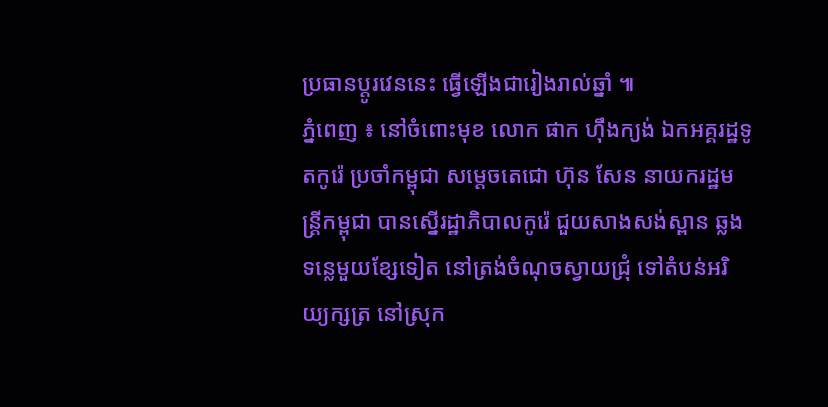ប្រធានប្តូរវេននេះ ធ្វើឡើងជារៀងរាល់ឆ្នាំ ៕
ភ្នំពេញ ៖ នៅចំពោះមុខ លោក ផាក ហ៊ឹងក្យង់ ឯកអគ្គរដ្ឋទូតកូរ៉េ ប្រចាំកម្ពុជា សម្ដេចតេជោ ហ៊ុន សែន នាយករដ្ឋមន្ដ្រីកម្ពុជា បានស្នើរដ្ឋាភិបាលកូរ៉េ ជួយសាងសង់ស្ពាន ឆ្លងទន្លេមួយខ្សែទៀត នៅត្រង់ចំណុចស្វាយជ្រុំ ទៅតំបន់អរិយ្យក្សត្រ នៅស្រុក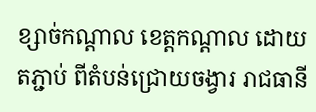ខ្សាច់កណ្តាល ខេត្តកណ្តាល ដោយតភ្ជាប់ ពីតំបន់ជ្រោយចង្វារ រាជធានី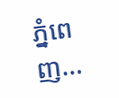ភ្នំពេញ...